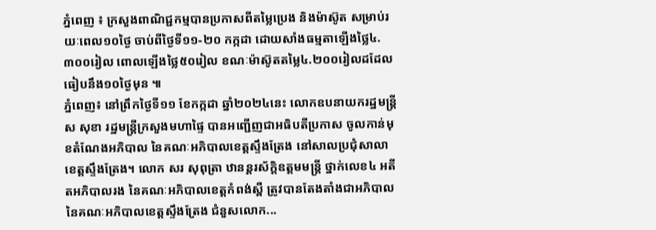ភ្នំពេញ ៖ ក្រសួងពាណិជ្ជកម្មបានប្រកាសពីតម្លៃប្រេង និងម៉ាស៊ូត សម្រាប់រយៈពេល១០ថ្ងៃ ចាប់ពីថ្ងៃទី១១-២០ កក្កដា ដោយសាំងធម្មតាឡើងថ្លៃ៤.៣០០រៀល ពោលឡើងថ្លៃ៥០រៀល ខណៈម៉ាស៊ូតតម្លៃ៤.២០០រៀលដដែល ធៀបនឹង១០ថ្ងៃមុន ៕
ភ្នំពេញ៖ នៅព្រឹកថ្ងៃទី១១ ខែកក្កដា ឆ្នាំ២០២៤នេះ លោកឧបនាយករដ្ឋមន្ត្រី ស សុខា រដ្ឋមន្ត្រីក្រសួងមហាផ្ទៃ បានអញ្ជើញជាអធិបតីប្រកាស ចូលកាន់មុខតំណែងអភិបាល នៃគណៈអភិបាលខេត្តស្ទឹងត្រែង នៅសាលប្រជុំសាលាខេត្តស្ទឹងត្រែង។ លោក សរ សុពុត្រា ឋានន្តរស័ក្តិឧត្តមមន្ត្រី ថ្នាក់លេខ៤ អតីតអភិបាលរង នៃគណៈអភិបាលខេត្តកំពង់ស្ពឺ ត្រូវបានតែងតាំងជាអភិបាល នៃគណៈអភិបាលខេត្តស្ទឹងត្រែង ជំនួសលោក...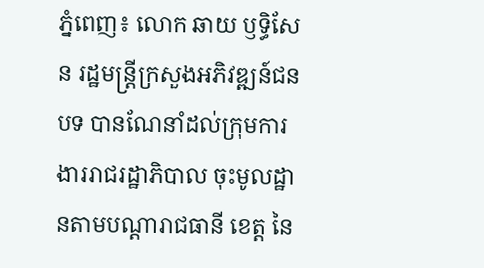ភ្នំពេញ៖ លោក ឆាយ ឫទ្ធិសែន រដ្ឋមន្ត្រីក្រសួងអភិវឌ្ឍន៍ជនបទ បានណែនាំដល់ក្រុមការងាររាជរដ្ឋាភិបាល ចុះមូលដ្ឋានតាមបណ្ដារាជធានី ខេត្ត នៃ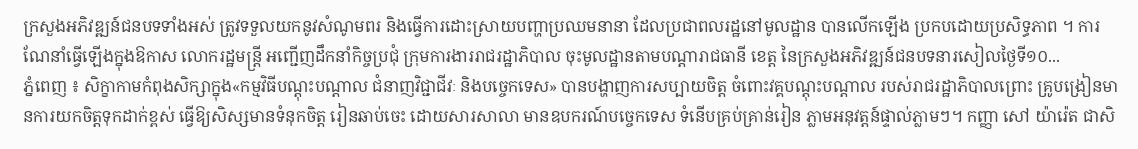ក្រសួងអភិវឌ្ឍន៍ជនបទទាំងអស់ ត្រូវទទួលយកនូវសំណូមពរ និងធ្វើការដោះស្រាយបញ្ហាប្រឈមនានា ដែលប្រជាពលរដ្ឋនៅមូលដ្ឋាន បានលើកឡើង ប្រកបដោយប្រសិទ្ធភាព ។ ការណែនាំធ្វើឡើងក្នុងឱកាស លោករដ្ឋមន្រ្តី អញ្ជើញដឹកនាំកិច្ចប្រជុំ ក្រុមការងាររាជរដ្ឋាភិបាល ចុះមូលដ្ឋានតាមបណ្ដារាជធានី ខេត្ត នៃក្រសួងអភិវឌ្ឍន៍ជនបទនារសៀលថ្ងៃទី១០...
ភ្នំពេញ ៖ សិក្ខាកាមកំពុងសិក្សាក្នុង«កម្មវិធីបណ្តុះបណ្តាល ជំនាញវិជ្ជាជីវៈ និងបច្ចេកទេស» បានបង្ហាញការសប្បាយចិត្ត ចំពោះវគ្គបណ្តុះបណ្តាល របស់រាជរដ្ឋាភិបាលព្រោះ គ្រូបង្រៀនមានការយកចិត្តទុកដាក់ខ្ពស់ ធ្វើឱ្យសិស្សមានទំនុកចិត្ត រៀនឆាប់ចេះ ដោយសារសាលា មានឧបករណ៍បច្ចេកទេស ទំនើបគ្រប់គ្រាន់រៀន ភ្លាមអនុវត្តន៍ផ្ទាល់ភ្លាមៗ។ កញ្ញា សៅ យ៉ារ៉េត ជាសិ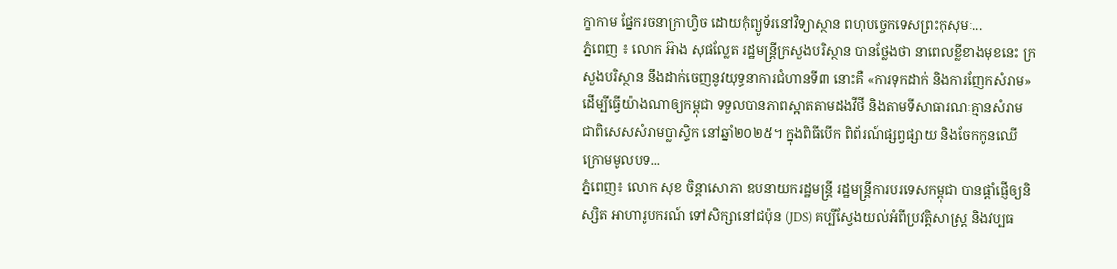ក្ខាកាម ផ្នែករចនាក្រាហ្វិច ដោយកុំព្យូទ័រនៅវិទ្យាស្ថាន ពហុបច្ចេកទេសព្រះកុសុមៈ...
ភ្នំពេញ ៖ លោក អ៊ាង សុផល្លែត រដ្ឋមន្រ្តីក្រសួងបរិស្ថាន បានថ្លែងថា នាពេលខ្លីខាងមុខនេះ ក្រសួងបរិស្ថាន នឹងដាក់ចេញនូវយុទ្ធនាការជំហានទី៣ នោះគឺ «ការទុកដាក់ និងការញែកសំរាម» ដើម្បីធ្វើយ៉ាងណាឲ្យកម្ពុជា ទទួលបានភាពស្អាតតាមដងវីថី និងតាមទីសាធារណៈគ្មានសំរាម ជាពិសេសសំរាមប្លាស្ទិក នៅឆ្នាំ២០២៥។ ក្នុងពិធីបើក ពិព័រណ៍ផ្សព្វផ្សាយ និងចែកកូនឈើ ក្រោមមូលបទ...
ភ្នំពេញ៖ លោក សុខ ចិន្ដាសោភា ឧបនាយករដ្ឋមន្ត្រី រដ្ឋមន្ត្រីការបរទេសកម្ពុជា បានផ្តាំផ្ញើឲ្យនិស្សិត អាហារូបករណ៍ ទៅសិក្សានៅជប៉ុន (JDS) គប្បីស្វែងយល់អំពីប្រវត្តិសាស្រ្ត និងវប្បធ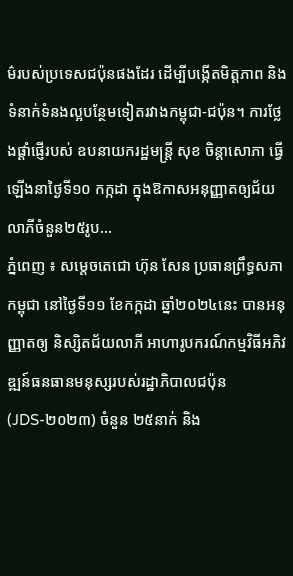ម៌របស់ប្រទេសជប៉ុនផងដែរ ដើម្បីបង្កើតមិត្តភាព និងទំនាក់ទំនងល្អបន្ថែមទៀតរវាងកម្ពុជា-ជប៉ុន។ ការថ្លែងផ្ដាំផ្ញើរបស់ ឧបនាយករដ្ឋមន្ត្រី សុខ ចិន្ដាសោភា ធ្វើឡើងនាថ្ងៃទី១០ កក្កដា ក្នុងឱកាសអនុញ្ញាតឲ្យជ័យ លាភីចំនួន២៥រូប...
ភ្នំពេញ ៖ សម្ដេចតេជោ ហ៊ុន សែន ប្រធានព្រឹទ្ធសភាកម្ពុជា នៅថ្ងៃទី១១ ខែកក្កដា ឆ្នាំ២០២៤នេះ បានអនុញ្ញាតឲ្យ និស្សិតជ័យលាភី អាហារូបករណ៍កម្មវិធីអភិវឌ្ឍន៍ធនធានមនុស្សរបស់រដ្ឋាភិបាលជប៉ុន (JDS-២០២៣) ចំនួន ២៥នាក់ និង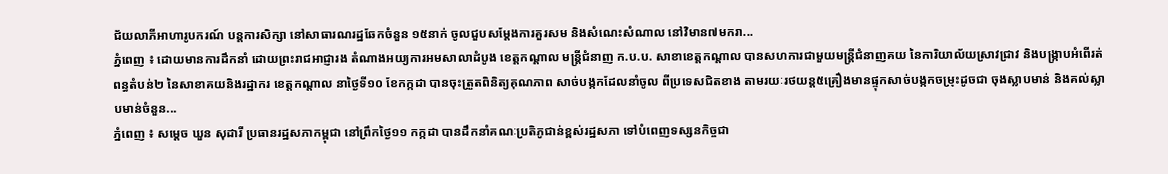ជ័យលាភីអាហារូបករណ៍ បន្តការសិក្សា នៅសាធារណរដ្ឋឆែកចំនួន ១៥នាក់ ចូលជួបសម្ដែងការគួរសម និងសំណេះសំណាល នៅវិមាន៧មករា...
ភ្នំពេញ ៖ ដោយមានការដឹកនាំ ដោយព្រះរាជអាជ្ញារង តំណាងអយ្យការអមសាលាដំបូង ខេត្តកណ្ដាល មន្រ្តីជំនាញ ក.ប.ប. សាខាខេត្តកណ្ដាល បានសហការជាមួយមន្រ្តីជំនាញគយ នៃការិយាល័យស្រាវជ្រាវ និងបង្ក្រាបអំពើរត់ពន្ធតំបន់២ នៃសាខាគយនិងរដ្ឋាករ ខេត្តកណ្ដាល នាថ្ងៃទី១០ ខែកក្កដា បានចុះត្រួតពិនិត្យគុណភាព សាច់បង្កកដែលនាំចូល ពីប្រទេសជិតខាង តាមរយៈរថយន្ត៥គ្រឿងមានផ្ទុកសាច់បង្កកចម្រុះដូចជា ចុងស្លាបមាន់ និងគល់ស្លាបមាន់ចំនួន...
ភ្នំពេញ ៖ សម្ដេច ឃួន សុដារី ប្រធានរដ្ឋសភាកម្ពុជា នៅព្រឹកថ្ងៃ១១ កក្កដា បានដឹកនាំគណៈប្រតិភូជាន់ខ្ពស់រដ្ឋសភា ទៅបំពេញទស្សនកិច្ចជា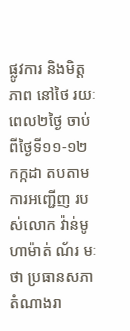ផ្លូវការ និងមិត្តភាព នៅថៃ រយៈពេល២ថ្ងៃ ចាប់ពីថ្ងៃទី១១-១២ កក្កដា តបតាមការអញ្ជើញ របស់លោក វ៉ាន់មូហាម៉ាត់ ណ័រ មៈថា ប្រធានសភាតំណាងរា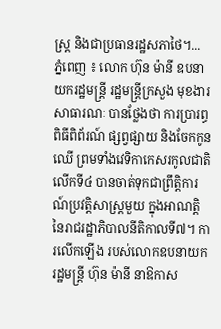ស្រ្ត និងជាប្រធានរដ្ឋសភាថៃ។...
ភ្នំពេញ ៖ លោក ហ៊ុន ម៉ានី ឧបនាយករដ្ឋមន្ត្រី រដ្ឋមន្ត្រីក្រសួង មុខងារសាធារណៈ បានថ្លែងថា ការប្រារព្ធពិធីពិព័រណ៍ ផ្សព្វផ្សាយ និងចែកកូនឈើ ព្រមទាំងវេទិកាកេសរកូលជាតិ លើកទី៤ បានចាត់ទុកជាព្រឹត្តិការណ៍ប្រវត្តិសាស្រ្តមួយ ក្នុងអាណត្តិនៃរាជរដ្ឋាភិបាលនីតិកាលទី៧។ ការលើកឡើង របស់លោកឧបនាយករដ្ឋមន្ត្រី ហ៊ុន ម៉ានី នាឱកាស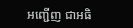អញ្ជើញ ជាអធិ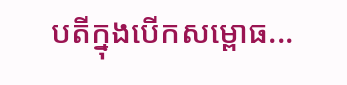បតីក្នុងបើកសម្ពោធ...